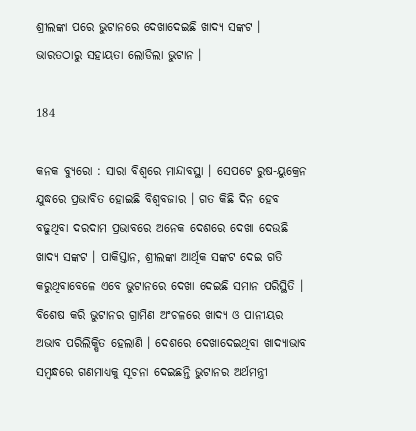ଶ୍ରୀଲଙ୍କା ପରେ ଭୁଟାନରେ ଦେଖାଦେଇଛି ଖାଦ୍ୟ ସଙ୍କଟ । ଭାରତଠାରୁ ସହାୟତା ଲୋଡିଲା ଭୁଟାନ ।

184

କନକ ବ୍ୟୁରୋ : ସାରା ବିଶ୍ୱରେ ମାନ୍ଦାବସ୍ଥା । ସେପଟେ ରୁଷ-ୟୁକ୍ରେନ ଯୁଦ୍ଧରେ ପ୍ରଭାବିତ ହୋଇଛି ବିଶ୍ୱବଜାର । ଗତ କିଛି ଦିନ ହେବ ବଢୁଥିବା ଦରଦାମ ପ୍ରଭାବରେ ଅନେକ ଦେଶରେ ଦେଖା ଦେଉଛି ଖାଦ୍ୟ ସଙ୍କଟ । ପାକିସ୍ତାନ, ଶ୍ରୀଲଙ୍କା ଆର୍ଥିକ ସଙ୍କଟ ଦେଇ ଗତି କରୁଥିବାବେଳେ ଏବେ ଭୁଟାନରେ ଦେଖା ଦେଇଛି ସମାନ ପରିସ୍ଥିତି । ବିଶେଷ କରି ଭୁଟାନର ଗ୍ରାମିଣ ଅଂଚଳରେ ଖାଦ୍ୟ ଓ ପାନୀୟର ଅଭାବ ପରିଲିକ୍ଷିତ ହେଲାଣି । ଦେଶରେ ଦେଖାଦେଇଥିବା ଖାଦ୍ୟାଭାବ ସମ୍ବନ୍ଧରେ ଗଣମାଧ୍ୟକୁ ସୂଚନା ଦେଇଛନ୍ତି ଭୁଟାନର ଅର୍ଥମନ୍ତ୍ରୀ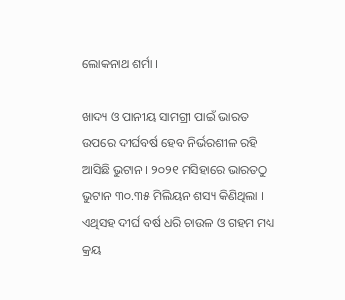ଲୋକନାଥ ଶର୍ମା ।

ଖାଦ୍ୟ ଓ ପାନୀୟ ସାମଗ୍ରୀ ପାଇଁ ଭାରତ ଉପରେ ଦୀର୍ଘବର୍ଷ ହେବ ନିର୍ଭରଶୀଳ ରହି ଆସିଛି ଭୁଟାନ । ୨୦୨୧ ମସିହାରେ ଭାରତଠୁ ଭୁଟାନ ୩୦.୩୫ ମିଲିୟନ ଶସ୍ୟ କିଣିଥିଲା । ଏଥିସହ ଦୀର୍ଘ ବର୍ଷ ଧରି ଚାଉଳ ଓ ଗହମ ମଧ୍ୟ କ୍ରୟ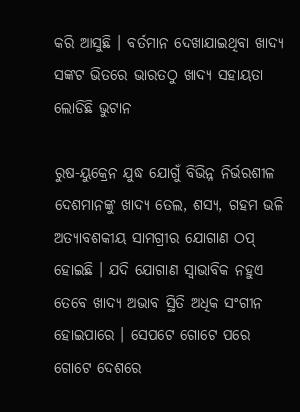କରି ଆସୁଛି । ବର୍ତମାନ ଦେଖାଯାଇଥିବା ଖାଦ୍ୟ ସଙ୍କଟ ଭିତରେ ଭାରତଠୁ ଖାଦ୍ୟ ସହାୟତା ଲୋଡିଛି ଭୁଟାନ

ରୁଷ-ୟୁକ୍ରେନ ଯୁଦ୍ଧ ଯୋଗୁଁ ବିଭିନ୍ନ ନିର୍ଭରଶୀଳ ଦେଶମାନଙ୍କୁ ଖାଦ୍ୟ ତେଲ, ଶସ୍ୟ, ଗହମ ଭଳି ଅତ୍ୟାବଶକୀୟ ସାମଗ୍ରୀର ଯୋଗାଣ ଠପ୍ ହୋଇଛି । ଯଦି ଯୋଗାଣ ସ୍ୱାଭାବିକ ନହୁଏ ତେବେ ଖାଦ୍ୟ ଅଭାବ ସ୍ଥିତି ଅଧିକ ସଂଗୀନ ହୋଇପାରେ । ସେପଟେ ଗୋଟେ ପରେ ଗୋଟେ ଦେଶରେ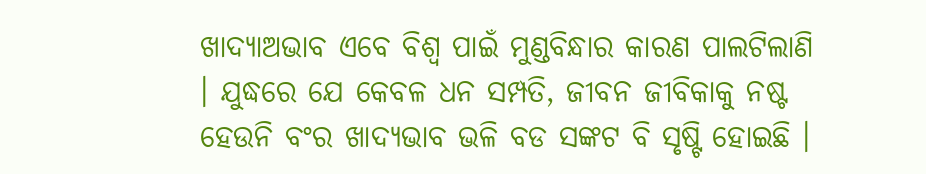ଖାଦ୍ୟାଅଭାବ ଏବେ ବିଶ୍ୱ ପାଇଁ ମୁଣ୍ଡବିନ୍ଧାର କାରଣ ପାଲଟିଲାଣି । ଯୁଦ୍ଧରେ ଯେ କେବଳ ଧନ ସମ୍ପତି, ଜୀବନ ଜୀବିକାକୁ ନଷ୍ଟ ହେଉନି ବଂର ଖାଦ୍ୟଭାବ ଭଳି ବଡ ସଙ୍କଟ ବି ସୃଷ୍ଟି ହୋଇଛି ।